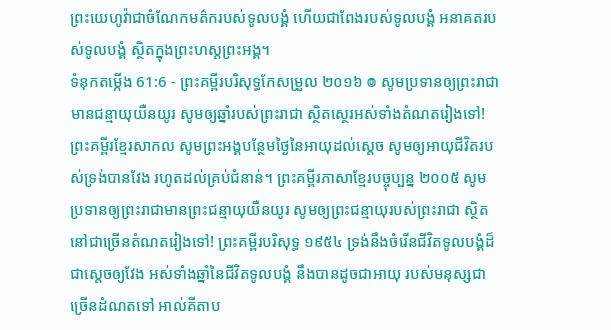ព្រះយេហូវ៉ាជាចំណែកមត៌ករបស់ទូលបង្គំ ហើយជាពែងរបស់ទូលបង្គំ អនាគតរបស់ទូលបង្គំ ស្ថិតក្នុងព្រះហស្តព្រះអង្គ។
ទំនុកតម្កើង 61:6 - ព្រះគម្ពីរបរិសុទ្ធកែសម្រួល ២០១៦ ៙ សូមប្រទានឲ្យព្រះរាជា មានជន្មាយុយឺនយូរ សូមឲ្យឆ្នាំរបស់ព្រះរាជា ស្ថិតស្ថេរអស់ទាំងតំណតរៀងទៅ! ព្រះគម្ពីរខ្មែរសាកល សូមព្រះអង្គបន្ថែមថ្ងៃនៃអាយុដល់ស្ដេច សូមឲ្យអាយុជីវិតរបស់ទ្រង់បានវែង រហូតដល់គ្រប់ជំនាន់។ ព្រះគម្ពីរភាសាខ្មែរបច្ចុប្បន្ន ២០០៥ សូមប្រទានឲ្យព្រះរាជាមានព្រះជន្មាយុយឺនយូរ សូមឲ្យព្រះជន្មាយុរបស់ព្រះរាជា ស្ថិតនៅជាច្រើនតំណតរៀងទៅ! ព្រះគម្ពីរបរិសុទ្ធ ១៩៥៤ ទ្រង់នឹងចំរើនជីវិតទូលបង្គំដ៏ជាស្តេចឲ្យវែង អស់ទាំងឆ្នាំនៃជីវិតទូលបង្គំ នឹងបានដូចជាអាយុ របស់មនុស្សជាច្រើនដំណតទៅ អាល់គីតាប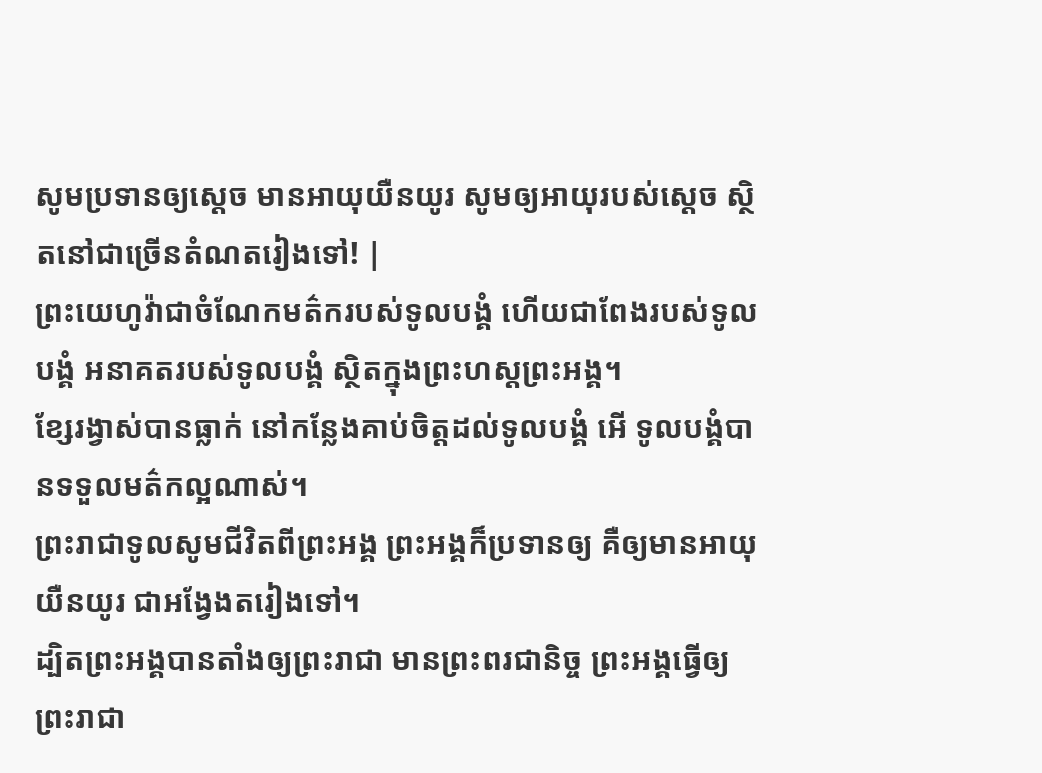សូមប្រទានឲ្យស្តេច មានអាយុយឺនយូរ សូមឲ្យអាយុរបស់ស្តេច ស្ថិតនៅជាច្រើនតំណតរៀងទៅ! |
ព្រះយេហូវ៉ាជាចំណែកមត៌ករបស់ទូលបង្គំ ហើយជាពែងរបស់ទូលបង្គំ អនាគតរបស់ទូលបង្គំ ស្ថិតក្នុងព្រះហស្តព្រះអង្គ។
ខ្សែរង្វាស់បានធ្លាក់ នៅកន្លែងគាប់ចិត្តដល់ទូលបង្គំ អើ ទូលបង្គំបានទទួលមត៌កល្អណាស់។
ព្រះរាជាទូលសូមជីវិតពីព្រះអង្គ ព្រះអង្គក៏ប្រទានឲ្យ គឺឲ្យមានអាយុយឺនយូរ ជាអង្វែងតរៀងទៅ។
ដ្បិតព្រះអង្គបានតាំងឲ្យព្រះរាជា មានព្រះពរជានិច្ច ព្រះអង្គធ្វើឲ្យព្រះរាជា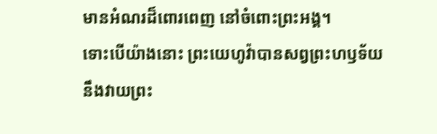មានអំណរដ៏ពោរពេញ នៅចំពោះព្រះអង្គ។
ទោះបើយ៉ាងនោះ ព្រះយេហូវ៉ាបានសព្វព្រះហឫទ័យ នឹងវាយព្រះ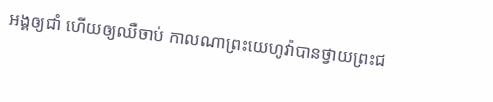អង្គឲ្យជាំ ហើយឲ្យឈឺចាប់ កាលណាព្រះយេហូវ៉ាបានថ្វាយព្រះជ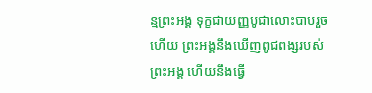ន្មព្រះអង្គ ទុក្ខជាយញ្ញបូជាលោះបាបរួចហើយ ព្រះអង្គនឹងឃើញពូជពង្សរបស់ព្រះអង្គ ហើយនឹងធ្វើ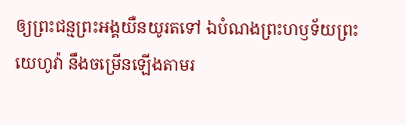ឲ្យព្រះជន្មព្រះអង្គយឺនយូរតទៅ ឯបំណងព្រះហឫទ័យព្រះយេហូវ៉ា នឹងចម្រើនឡើងតាមរ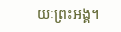យៈព្រះអង្គ។